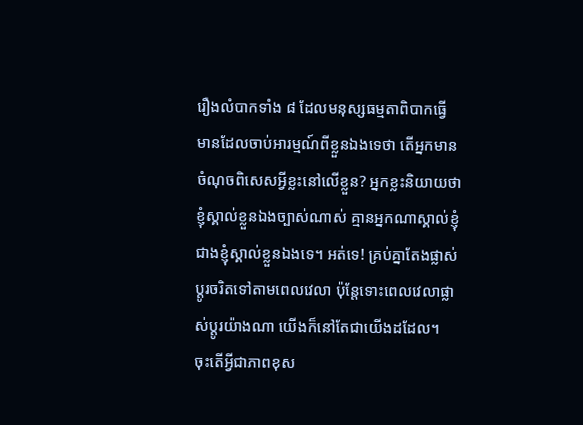រឿងលំបាកទាំង ៨ ដែលមនុស្សធម្មតាពិបាកធ្វើ
មានដែលចាប់អារម្មណ៍ពីខ្លួនឯងទេថា តើអ្នកមានចំណុចពិសេសអ្វីខ្លះនៅលើខ្លួន? អ្នកខ្លះនិយាយថា ខ្ញុំស្គាល់ខ្លួនឯងច្បាស់ណាស់ គ្មានអ្នកណាស្គាល់ខ្ញុំជាងខ្ញុំស្គាល់ខ្លួនឯងទេ។ អត់ទេ! គ្រប់គ្នាតែងផ្លាស់ប្ដូរចរិតទៅតាមពេលវេលា ប៉ុន្តែទោះពេលវេលាផ្លាស់ប្ដូរយ៉ាងណា យើងក៏នៅតែជាយើងដដែល។
ចុះតើអ្វីជាភាពខុស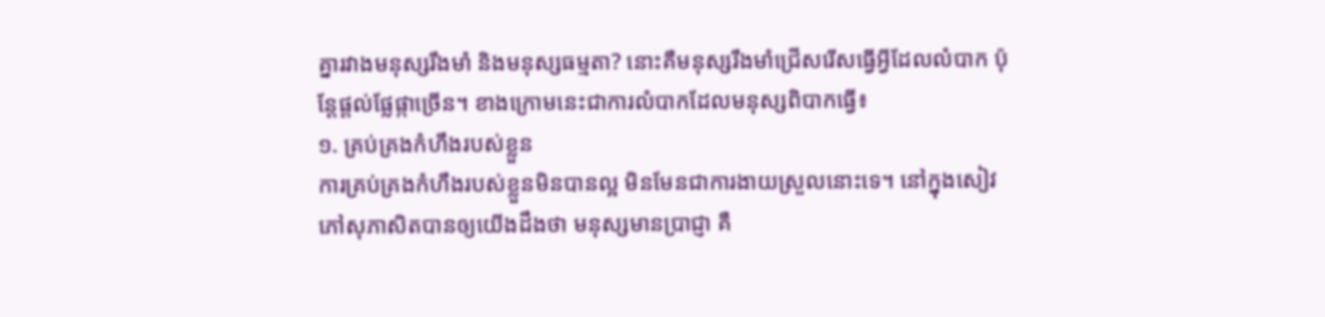គ្នារវាងមនុស្សរឹងមាំ និងមនុស្សធម្មតា? នោះគឺមនុស្សរឹងមាំជ្រើសរើសធ្វើអ្វីដែលលំបាក ប៉ុន្តែផ្ដល់ផ្លែផ្កាច្រើន។ ខាងក្រោមនេះជាការលំបាកដែលមនុស្សពិបាកធ្វើ៖
១. គ្រប់គ្រងកំហឹងរបស់ខ្លួន
ការគ្រប់គ្រងកំហឹងរបស់ខ្លួនមិនបានល្អ មិនមែនជាការងាយស្រួលនោះទេ។ នៅក្នុងសៀវភៅសុភាសិតបានឲ្យយើងដឹងថា មនុស្សមានប្រាជ្ញា គឺ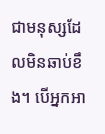ជាមនុស្សដែលមិនឆាប់ខឹង។ បើអ្នកអា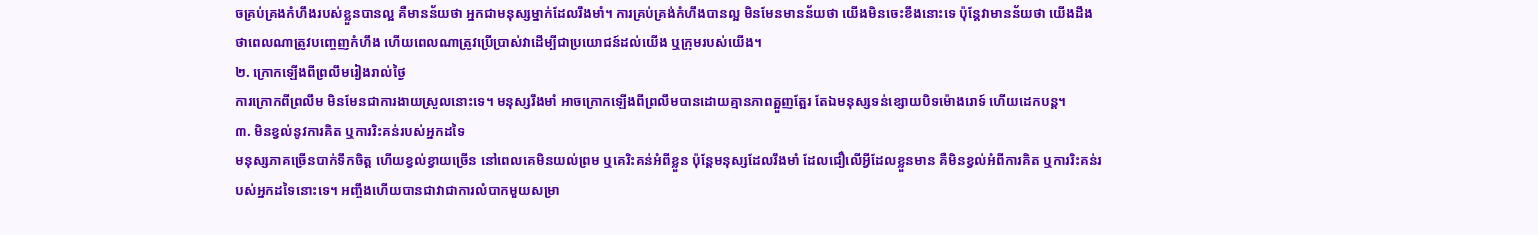ចគ្រប់គ្រងកំហឹងរបស់ខ្លួនបានល្អ គឺមានន័យថា អ្នកជាមនុស្សម្នាក់ដែលរឹងមាំ។ ការគ្រប់គ្រង់កំហឹងបានល្អ មិនមែនមានន័យថា យើងមិនចេះខឹងនោះទេ ប៉ុន្តែវាមានន័យថា យើងដឹងថាពេលណាត្រូវបញ្ចេញកំហឹង ហើយពេលណាត្រូវប្រើប្រាស់វាដើម្បីជាប្រយោជន៍ដល់យើង ឬក្រុមរបស់យើង។
២. ក្រោកឡើងពីព្រលឹមរៀងរាល់ថ្ងៃ
ការក្រោកពីព្រលឹម មិនមែនជាការងាយស្រួលនោះទេ។ មនុស្សរឹងមាំ អាចក្រោកឡើងពីព្រលឹមបានដោយគ្មានភាពត្អួញត្អែរ តែឯមនុស្សទន់ខ្សោយបិទម៉ោងរោទ៍ ហើយដេកបន្ត។
៣. មិនខ្វល់នូវការគិត ឬការរិះគន់របស់អ្នកដទៃ
មនុស្សភាគច្រើនបាក់ទឹកចិត្ត ហើយខ្វល់ខ្វាយច្រើន នៅពេលគេមិនយល់ព្រម ឬគេរិះគន់អំពីខ្លួន ប៉ុន្តែមនុស្សដែលរឹងមាំ ដែលជឿលើអ្វីដែលខ្លួនមាន គឺមិនខ្វល់អំពីការគិត ឬការរិះគន់របស់អ្នកដទៃនោះទេ។ អញ្ចឹងហើយបានជាវាជាការលំបាកមួយសម្រា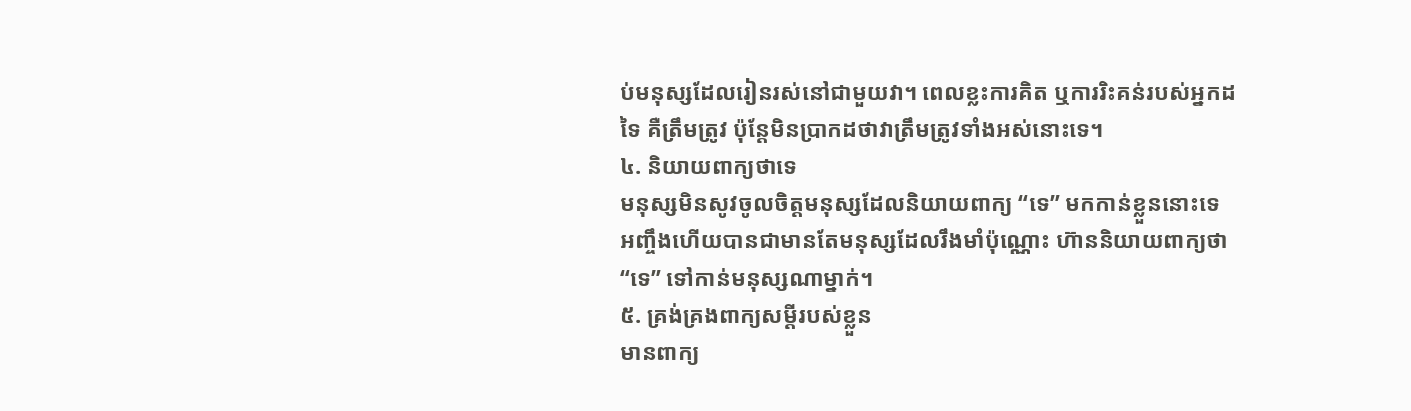ប់មនុស្សដែលរៀនរស់នៅជាមួយវា។ ពេលខ្លះការគិត ឬការរិះគន់របស់អ្នកដទៃ គឺត្រឹមត្រូវ ប៉ុន្តែមិនប្រាកដថាវាត្រឹមត្រូវទាំងអស់នោះទេ។
៤. និយាយពាក្យថាទេ
មនុស្សមិនសូវចូលចិត្តមនុស្សដែលនិយាយពាក្យ “ទេ” មកកាន់ខ្លួននោះទេ អញ្ចឹងហើយបានជាមានតែមនុស្សដែលរឹងមាំប៉ុណ្ណោះ ហ៊ាននិយាយពាក្យថា “ទេ” ទៅកាន់មនុស្សណាម្នាក់។
៥. គ្រង់គ្រងពាក្យសម្ដីរបស់ខ្លួន
មានពាក្យ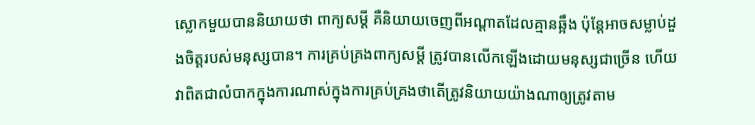ស្លោកមួយបាននិយាយថា ពាក្យសម្ដី គឺនិយាយចេញពីអណ្ដាតដែលគ្មានឆ្អឹង ប៉ុន្តែអាចសម្លាប់ដួងចិត្តរបស់មនុស្សបាន។ ការគ្រប់គ្រងពាក្យសម្ដី ត្រូវបានលើកឡើងដោយមនុស្សជាច្រើន ហើយវាពិតជាលំបាកក្នុងការណាស់ក្នុងការគ្រប់គ្រងថាតើត្រូវនិយាយយ៉ាងណាឲ្យត្រូវតាម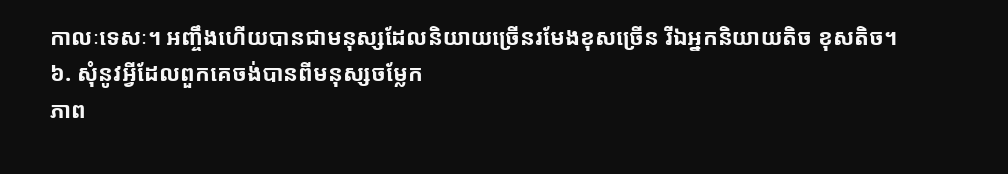កាលៈទេសៈ។ អញ្ចឹងហើយបានជាមនុស្សដែលនិយាយច្រើនរមែងខុសច្រើន រីឯអ្នកនិយាយតិច ខុសតិច។
៦. សុំនូវអ្វីដែលពួកគេចង់បានពីមនុស្សចម្លែក
ភាព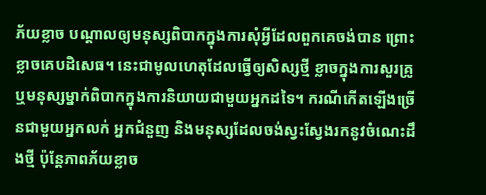ភ័យខ្លាច បណ្ដាលឲ្យមនុស្សពិបាកក្នុងការសុំអ្វីដែលពួកគេចង់បាន ព្រោះខ្លាចគេបដិសេធ។ នេះជាមូលហេតុដែលធ្វើឲ្យសិស្សថ្មី ខ្លាចក្នុងការសួរគ្រូ ឬមនុស្សម្នាក់ពិបាកក្នុងការនិយាយជាមួយអ្នកដទៃ។ ករណីកើតឡើងច្រើនជាមួយអ្នកលក់ អ្នកជំនួញ និងមនុស្សដែលចង់ស្វះស្វែងរកនូវចំណេះដឹងថ្មី ប៉ុន្តែភាពភ័យខ្លាច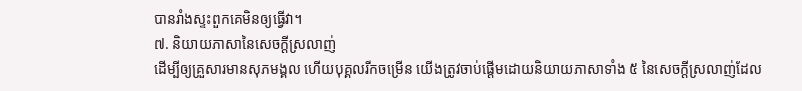បានរាំងស្ទះពួកគេមិនឲ្យធ្វើវា។
៧. និយាយភាសានៃសេចក្ដីស្រលាញ់
ដើម្បីឲ្យគ្រួសារមានសុភមង្គល ហើយបុគ្គលរីកចម្រើន យើងត្រូវចាប់ផ្ដើមដោយនិយាយភាសាទាំង ៥ នៃសេចក្ដីស្រលាញ់ដែល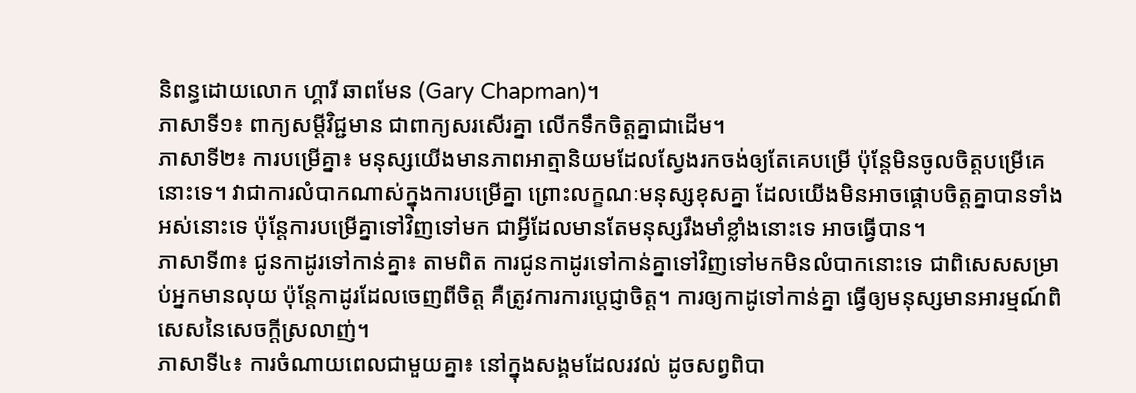និពន្ធដោយលោក ហ្គារី ឆាពមែន (Gary Chapman)។
ភាសាទី១៖ ពាក្យសម្ដីវិជ្ជមាន ជាពាក្យសរសើរគ្នា លើកទឹកចិត្តគ្នាជាដើម។
ភាសាទី២៖ ការបម្រើគ្នា៖ មនុស្សយើងមានភាពអាត្មានិយមដែលស្វែងរកចង់ឲ្យតែគេបម្រើ ប៉ុន្តែមិនចូលចិត្តបម្រើគេនោះទេ។ វាជាការលំបាកណាស់ក្នុងការបម្រើគ្នា ព្រោះលក្ខណៈមនុស្សខុសគ្នា ដែលយើងមិនអាចផ្គោបចិត្តគ្នាបានទាំងអស់នោះទេ ប៉ុន្តែការបម្រើគ្នាទៅវិញទៅមក ជាអ្វីដែលមានតែមនុស្សរឹងមាំខ្លាំងនោះទេ អាចធ្វើបាន។
ភាសាទី៣៖ ជូនកាដូរទៅកាន់គ្នា៖ តាមពិត ការជូនកាដូរទៅកាន់គ្នាទៅវិញទៅមកមិនលំបាកនោះទេ ជាពិសេសសម្រាប់អ្នកមានលុយ ប៉ុន្តែកាដូរដែលចេញពីចិត្ត គឺត្រូវការការប្ដេជ្ញាចិត្ត។ ការឲ្យកាដូទៅកាន់គ្នា ធ្វើឲ្យមនុស្សមានអារម្មណ៍ពិសេសនៃសេចក្ដីស្រលាញ់។
ភាសាទី៤៖ ការចំណាយពេលជាមួយគ្នា៖ នៅក្នុងសង្គមដែលរវល់ ដូចសព្វពិបា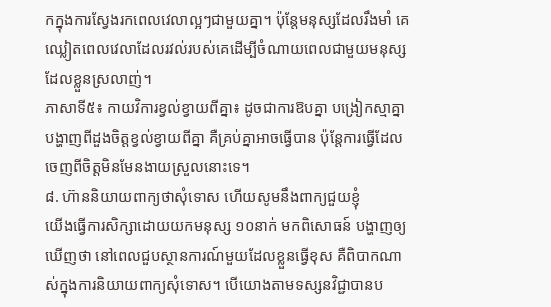កក្នុងការស្វែងរកពេលវេលាល្អៗជាមួយគ្នា។ ប៉ុន្តែមនុស្សដែលរឹងមាំ គេឈ្លៀតពេលវេលាដែលរវល់របស់គេដើម្បីចំណាយពេលជាមួយមនុស្សដែលខ្លួនស្រលាញ់។
ភាសាទី៥៖ កាយវិការខ្វល់ខ្វាយពីគ្នា៖ ដូចជាការឱបគ្នា បង្រៀកស្មាគ្នា បង្ហាញពីដួងចិត្តខ្វល់ខ្វាយពីគ្នា គឺគ្រប់គ្នាអាចធ្វើបាន ប៉ុន្តែការធ្វើដែលចេញពីចិត្តមិនមែនងាយស្រួលនោះទេ។
៨. ហ៊ាននិយាយពាក្យថាសុំទោស ហើយសូមនឹងពាក្យជួយខ្ញុំ
យើងធ្វើការសិក្សាដោយយកមនុស្ស ១០នាក់ មកពិសោធន៍ បង្ហាញឲ្យឃើញថា នៅពេលជួបស្ថានការណ៍មួយដែលខ្លួនធ្វើខុស គឺពិបាកណាស់ក្នុងការនិយាយពាក្យសុំទោស។ បើយោងតាមទស្សនវិជ្ជាបានប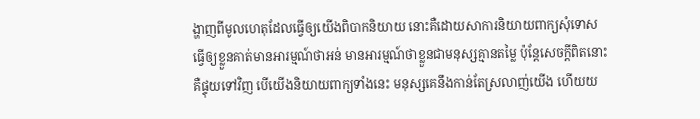ង្ហាញពីមូលហេតុដែលធ្វើឲ្យយើងពិបាកនិយាយ នោះគឺដោយសាការនិយាយពាក្យសុំទោស ធ្វើឲ្យខ្លួនគាត់មានអារម្មណ៍ថាអន់ មានអារម្មណ៍ថាខ្លួនជាមនុស្សគ្មានតម្លៃ ប៉ុន្តែសេចក្ដីពិតនោះ គឺផ្ទុយទៅវិញ បើយើងនិយាយពាក្យទាំងនេះ មនុស្សគេនឹងកាន់តែស្រលាញ់យើង ហើយយ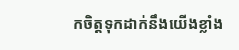កចិត្តទុកដាក់នឹងយើងខ្លាំង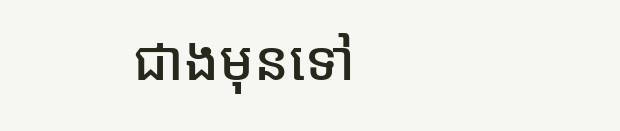ជាងមុនទៅ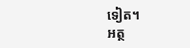ទៀត។
អត្ថ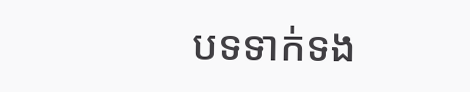បទទាក់ទង